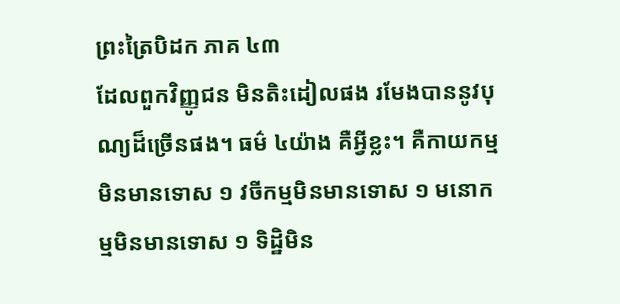ព្រះត្រៃបិដក ភាគ ៤៣
ដែលពួកវិញ្ញូជន មិនតិះដៀលផង រមែងបាននូវបុណ្យដ៏ច្រើនផង។ ធម៌ ៤យ៉ាង គឺអ្វីខ្លះ។ គឺកាយកម្ម មិនមានទោស ១ វចីកម្មមិនមានទោស ១ មនោកម្មមិនមានទោស ១ ទិដ្ឋិមិន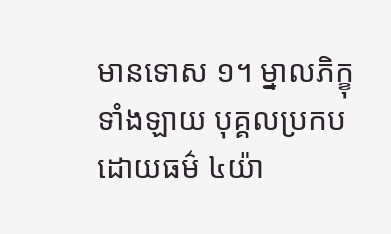មានទោស ១។ ម្នាលភិក្ខុទាំងឡាយ បុគ្គលប្រកបដោយធម៌ ៤យ៉ា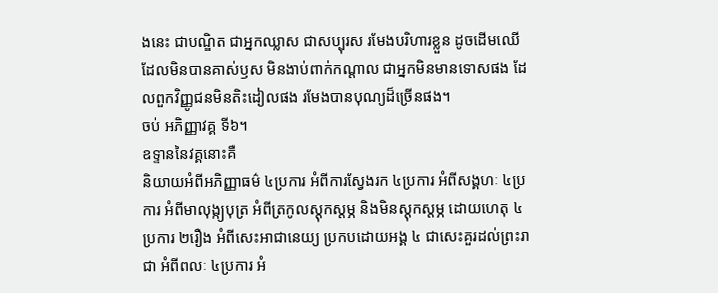ងនេះ ជាបណ្ឌិត ជាអ្នកឈ្លាស ជាសប្បុរស រមែងបរិហារខ្លួន ដូចដើមឈើ ដែលមិនបានគាស់ឫស មិនងាប់ពាក់កណ្ដាល ជាអ្នកមិនមានទោសផង ដែលពួកវិញ្ញូជនមិនតិះដៀលផង រមែងបានបុណ្យដ៏ច្រើនផង។
ចប់ អភិញ្ញាវគ្គ ទី៦។
ឧទ្ទាននៃវគ្គនោះគឺ
និយាយអំពីអភិញ្ញាធម៌ ៤ប្រការ អំពីការស្វែងរក ៤ប្រការ អំពីសង្គហៈ ៤ប្រការ អំពីមាលុង្ក្យបុត្រ អំពីត្រកូលស្ដុកស្ដម្ភ និងមិនស្ដុកស្ដម្ភ ដោយហេតុ ៤ប្រការ ២រឿង អំពីសេះអាជានេយ្យ ប្រកបដោយអង្គ ៤ ជាសេះគួរដល់ព្រះរាជា អំពីពលៈ ៤ប្រការ អំ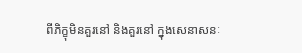ពីភិក្ខុមិនគួរនៅ និងគួរនៅ ក្នុងសេនាសនៈ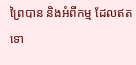ព្រៃបាន និងអំពីកម្ម ដែលឥតទោ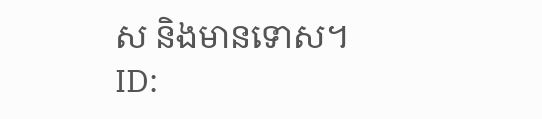ស និងមានទោស។
ID: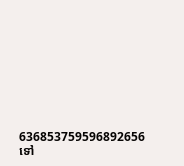636853759596892656
ទៅ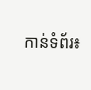កាន់ទំព័រ៖